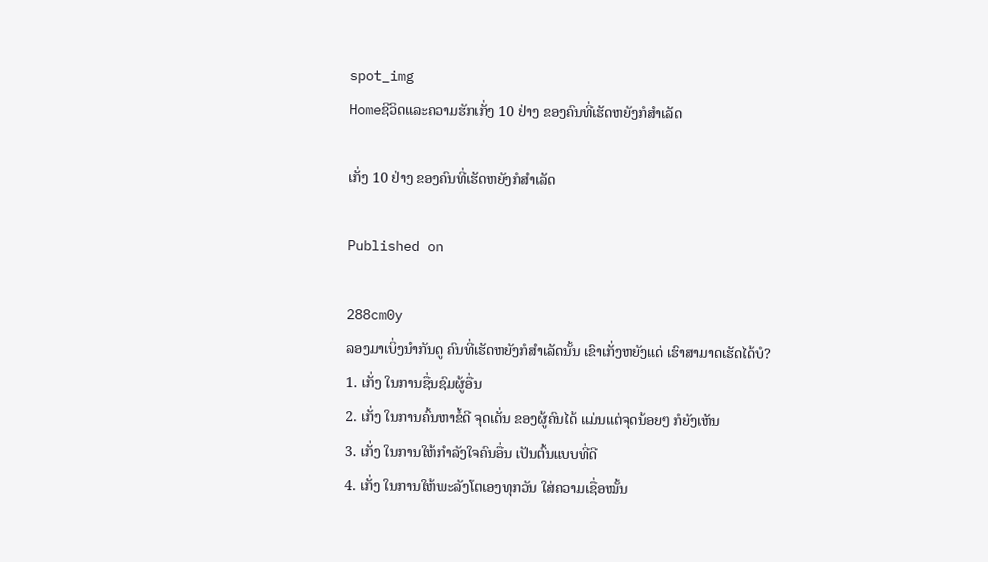spot_img
Homeຊີວິດແລະຄວາມຮັກເກັ່ງ 10 ຢ່າງ ຂອງຄົນທີ່ເຮັດຫຍັງກໍສຳເລັດ

ເກັ່ງ 10 ຢ່າງ ຂອງຄົນທີ່ເຮັດຫຍັງກໍສຳເລັດ

Published on

288cm0y
ລອງມາເບິ່ງນຳກັນດູ ຄົນທີ່ເຮັດຫຍັງກໍສຳເລັດນັ້ນ ເຂົາເກັ່ງຫຍັງແດ່ ເຮົາສາມາດເຮັດໄດ້ບໍ?
1. ເກັ່ງ ໃນການຊື່ນຊົມຜູ້ອື່ນ
2. ເກັ່ງ ໃນການຄົ້ນຫາຂໍ້ດີ ຈຸດເດັ່ນ ຂອງຜູ້ຄົນໄດ້ ແມ່ນແຕ່ຈຸດນ້ອຍໆ ກໍຍັງເຫັນ
3. ເກັ່ງ ໃນການໃຫ້ກຳລັງໃຈຄົນອື່ນ ເປັນຕົ້ນແບບທີ່ດີ
4. ເກັ່ງ ໃນການໃຫ້ພະລັງໂຕເອງທຸກວັນ ໃສ່ຄວາມເຊື່ອໝັ້ນ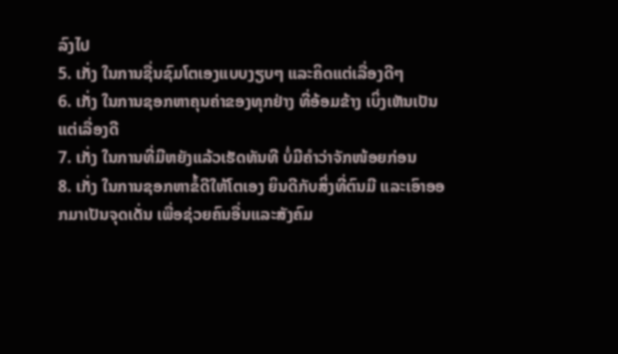ລົງໄປ
5. ເກັ່ງ ໃນການຊື່ນຊົມໂຕເອງແບບງຽບໆ ແລະຄິດແຕ່ເລື່ອງດີໆ
6. ເກັ່ງ ໃນການຊອກຫາຄຸນຄ່າຂອງທຸກຢ່າງ ທີ່ອ້ອມຂ້າງ ເບິ່ງເຫັນເປັນແຕ່ເລື່ອງດີ
7. ເກັ່ງ ໃນການທີ່ມີຫຍັງແລ້ວເຮັດທັນທີ ບໍ່ມີຄຳວ່າຈັກໜ້ອຍກ່ອນ
8. ເກັ່ງ ໃນການຊອກຫາຂໍ້ດີໃຫ້ໂຕເອງ ຍິນດີກັບສິ່ງທີ່ຕົນມີ ແລະເອົາອອກມາເປັນຈຸດເດັ່ນ ເພື່ອຊ່ວຍຄົນອື່ນແລະສັງຄົມ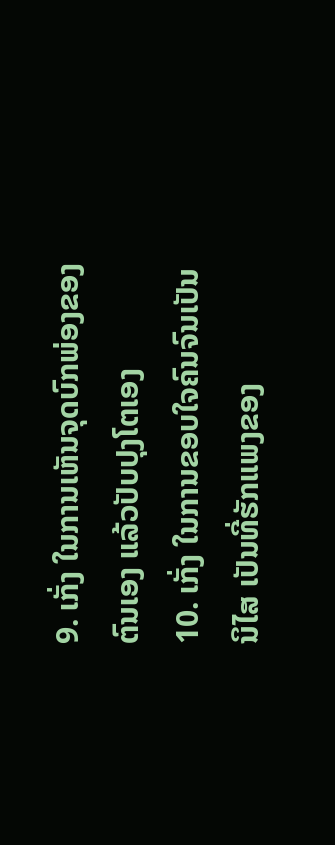9. ເກັ່ງ ໃນການເຫັນຈຸດບົກພ່ອງຂອງຕົນເອງ ແລ້ວປັບປຸງໂຕເອງ
10. ເກັ່ງ ໃນການຂອບໃຈຄົນຈົນເປັນນິໄສ ເປັນທີ່ຮັກແພງຂອງ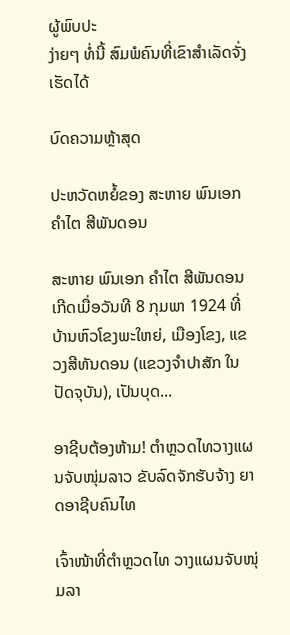ຜູ້ພົບປະ
ງ່າຍໆ ທໍ່ນີ້ ສົມພໍຄົນທີ່ເຂົາສຳເລັດຈັ່ງເຮັດໄດ້

ບົດຄວາມຫຼ້າສຸດ

ປະຫວັດຫຍໍ້ຂອງ ສະຫາຍ ພົນເອກ ຄຳໄຕ ສີພັນດອນ

ສະຫາຍ ພົນເອກ ຄຳໄຕ ສີພັນດອນ ເກີດເມື່ອວັນທີ 8 ກຸມພາ 1924 ທີ່ບ້ານຫົວໂຂງພະໃຫຍ່, ເມືອງໂຂງ, ແຂວງສີທັນດອນ (ແຂວງຈຳປາສັກ ໃນປັດຈຸບັນ), ເປັນບຸດ...

ອາຊີບຕ້ອງຫ້າມ! ຕຳຫຼວດໄທວາງແຜນຈັບໜຸ່ມລາວ ຂັບລົດຈັກຮັບຈ້າງ ຍາດອາຊີບຄົນໄທ

ເຈົ້າໜ້າທີ່ຕຳຫຼວດໄທ ວາງແຜນຈັບໜຸ່ມລາ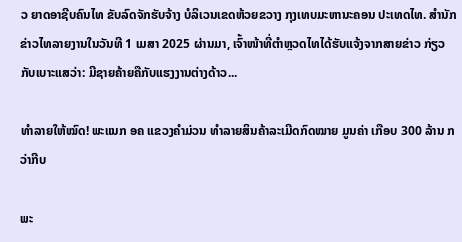ວ ຍາດອາຊີບຄົນໄທ ຂັບລົດຈັກຮັບຈ້າງ ບໍລິເວນເຂດຫ້ວຍຂວາງ ກຸງເທບມະຫານະຄອນ ປະເທດໄທ. ສຳນັກຂ່າວໄທລາຍງານໃນວັນທີ 1 ເມສາ 2025 ຜ່ານມາ, ເຈົ້າໜ້າທີ່ຕຳຫຼວດໄທໄດ້ຮັບແຈ້ງຈາກສາຍຂ່າວ ກ່ຽວກັບເບາະແສວ່າ: ມີຊາຍຄ້າຍຄືກັບແຮງງານຕ່າງດ້າວ...

ທຳລາຍໃຫ້ໝົດ! ພະແນກ ອຄ ແຂວງຄຳມ່ວນ ທຳລາຍສິນຄ້າລະເມີດກົດໝາຍ ມູນຄ່າ ເກືອບ 300 ລ້ານ ກວ່າກີບ

ພະ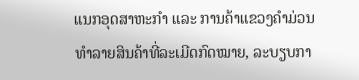ແນກອຸດສາຫະກຳ ແລະ ການຄ້າແຂວງຄຳມ່ວນ ທຳລາຍສິນຄ້າທີ່ລະເມີດກົດໝາຍ, ລະບຽບກາ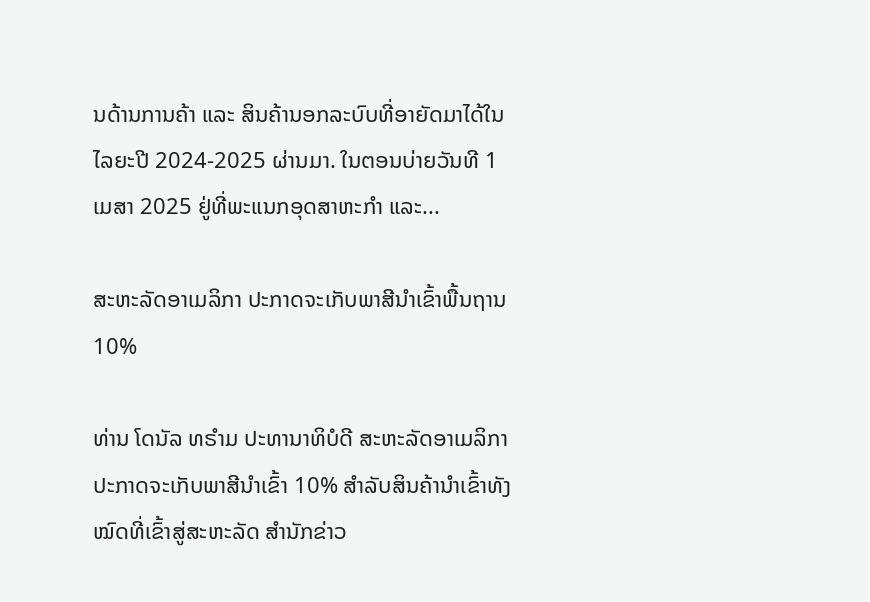ນດ້ານການຄ້າ ແລະ ສິນຄ້ານອກລະບົບທີ່ອາຍັດມາໄດ້ໃນໄລຍະປີ 2024-2025 ຜ່ານມາ. ໃນຕອນບ່າຍວັນທີ 1 ເມສາ 2025 ຢູ່ທີ່ພະແນກອຸດສາຫະກໍາ ແລະ...

ສະຫະລັດອາເມລິກາ ປະກາດຈະເກັບພາສີນຳເຂົ້າພື້ນຖານ 10%

ທ່ານ ໂດນັລ ທຣຳມ ປະທານາທິບໍດີ ສະຫະລັດອາເມລິກາ ປະກາດຈະເກັບພາສີນຳເຂົ້າ 10% ສຳລັບສິນຄ້ານຳເຂົ້າທັງໝົດທີ່ເຂົ້າສູ່ສະຫະລັດ ສຳນັກຂ່າວ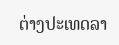ຕ່າງປະເທດລາ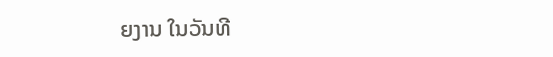ຍງານ ໃນວັນທີ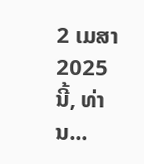2 ເມສາ 2025 ນີ້, ທ່ານ...